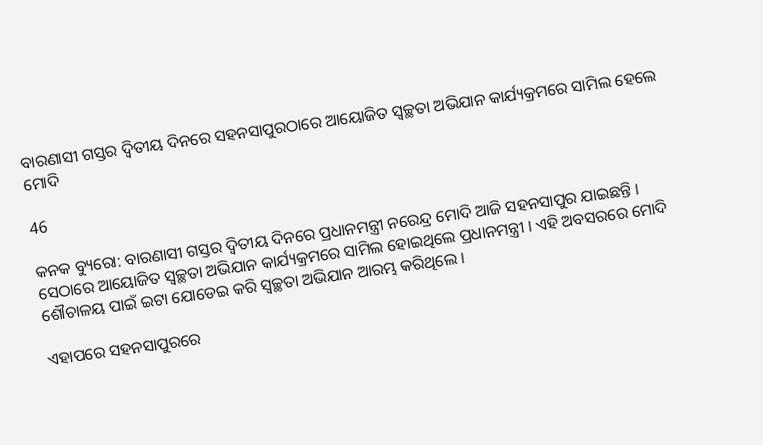ବାରଣାସୀ ଗସ୍ତର ଦ୍ୱିତୀୟ ଦିନରେ ସହନସାପୁରଠାରେ ଆୟୋଜିତ ସ୍ୱଚ୍ଛତା ଅଭିଯାନ କାର୍ଯ୍ୟକ୍ରମରେ ସାମିଲ ହେଲେ ମୋଦି

46

କନକ ବ୍ୟୁରୋ: ବାରଣାସୀ ଗସ୍ତର ଦ୍ୱିତୀୟ ଦିନରେ ପ୍ରଧାନମନ୍ତ୍ରୀ ନରେନ୍ଦ୍ର ମୋଦି ଆଜି ସହନସାପୁର ଯାଇଛନ୍ତି । ସେଠାରେ ଆୟୋଜିତ ସ୍ୱଚ୍ଛତା ଅଭିଯାନ କାର୍ଯ୍ୟକ୍ରମରେ ସାମିଲ ହୋଇଥିଲେ ପ୍ରଧାନମନ୍ତ୍ରୀ । ଏହି ଅବସରରେ ମୋଦି ଶୌଚାଳୟ ପାଇଁ ଇଟା ଯୋଡେଇ କରି ସ୍ୱଚ୍ଛତା ଅଭିଯାନ ଆରମ୍ଭ କରିଥିଲେ ।

ଏହାପରେ ସହନସାପୁରରେ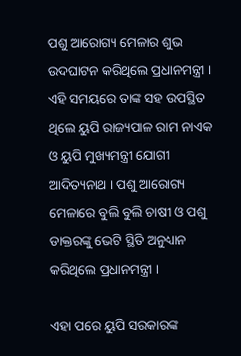ପଶୁ ଆରୋଗ୍ୟ ମେଳାର ଶୁଭ ଉଦଘାଟନ କରିଥିଲେ ପ୍ରଧାନମନ୍ତ୍ରୀ । ଏହି ସମୟରେ ତାଙ୍କ ସହ ଉପସ୍ଥିତ ଥିଲେ ୟୁପି ରାଜ୍ୟପାଳ ରାମ ନାଏକ ଓ ୟୁପି ମୁଖ୍ୟମନ୍ତ୍ରୀ ଯୋଗୀ ଆଦିତ୍ୟନାଥ । ପଶୁ ଆରୋଗ୍ୟ ମେଳାରେ ବୁଲି ବୁଲି ଚାଷୀ ଓ ପଶୁ ଡାକ୍ତରଙ୍କୁ ଭେଟି ସ୍ଥିତି ଅନୁଧ୍ୟାନ କରିଥିଲେ ପ୍ରଧାନମନ୍ତ୍ରୀ ।

ଏହା ପରେ ୟୁପି ସରକାରଙ୍କ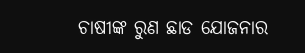ଚାଷୀଙ୍କ ରୁଣ ଛାଡ ଯୋଜନାର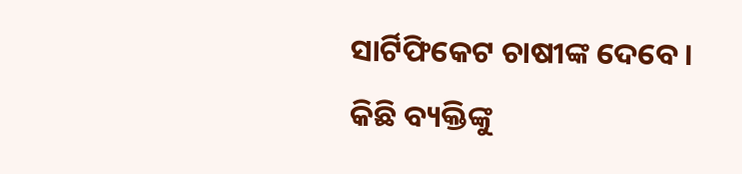ସାର୍ଟିଫିକେଟ ଚାଷୀଙ୍କ ଦେବେ । କିଛି ବ୍ୟକ୍ତିଙ୍କୁ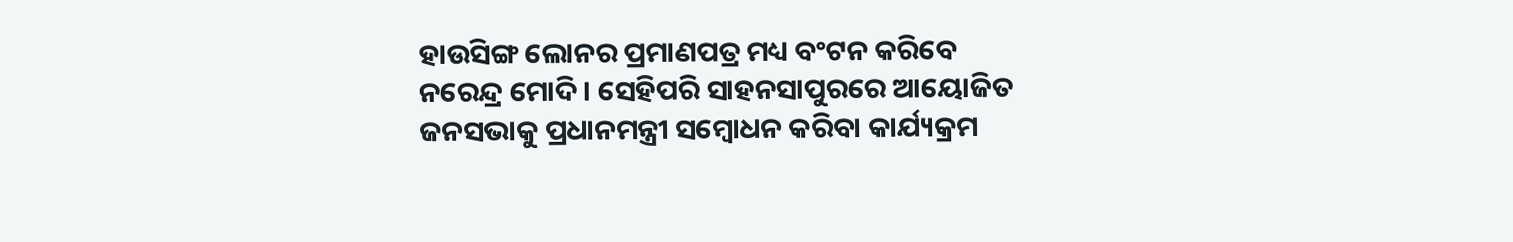ହାଉସିଙ୍ଗ ଲୋନର ପ୍ରମାଣପତ୍ର ମଧ୍ୟ ବଂଟନ କରିବେ ନରେନ୍ଦ୍ର ମୋଦି । ସେହିପରି ସାହନସାପୁରରେ ଆୟୋଜିତ ଜନସଭାକୁ ପ୍ରଧାନମନ୍ତ୍ରୀ ସମ୍ବୋଧନ କରିବା କାର୍ଯ୍ୟକ୍ରମ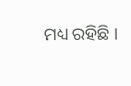ମଧ୍ୟ ରହିଛି ।